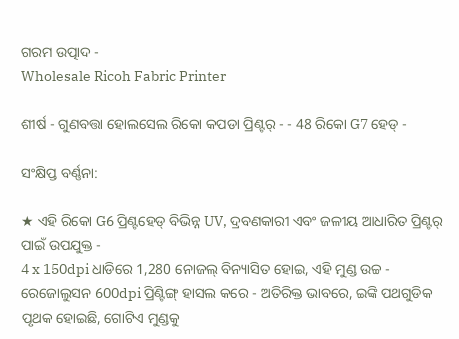ଗରମ ଉତ୍ପାଦ -
Wholesale Ricoh Fabric Printer

ଶୀର୍ଷ - ଗୁଣବତ୍ତା ହୋଲସେଲ ରିକୋ କପଡା ପ୍ରିଣ୍ଟର୍ - - 48 ରିକୋ G7 ହେଡ୍ -

ସଂକ୍ଷିପ୍ତ ବର୍ଣ୍ଣନା:

★ ଏହି ରିକୋ G6 ପ୍ରିଣ୍ଟହେଡ୍ ବିଭିନ୍ନ UV, ଦ୍ରବଣକାରୀ ଏବଂ ଜଳୀୟ ଆଧାରିତ ପ୍ରିଣ୍ଟର୍ ପାଇଁ ଉପଯୁକ୍ତ -
4 x 150dpi ଧାଡିରେ 1,280 ନୋଜଲ୍ ବିନ୍ୟାସିତ ହୋଇ, ଏହି ମୁଣ୍ଡ ଉଚ୍ଚ - ରେଜୋଲୁସନ 600dpi ପ୍ରିଣ୍ଟିଙ୍ଗ୍ ହାସଲ କରେ - ଅତିରିକ୍ତ ଭାବରେ, ଇଙ୍କି ପଥଗୁଡିକ ପୃଥକ ହୋଇଛି, ଗୋଟିଏ ମୁଣ୍ଡକୁ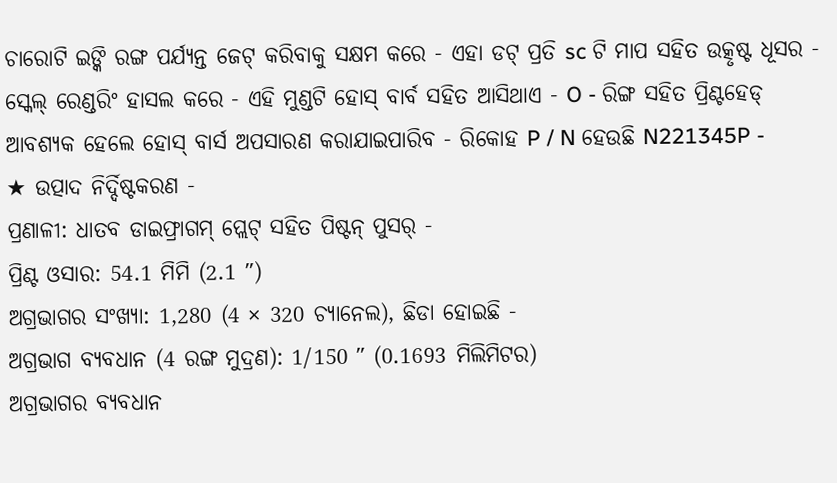ଚାରୋଟି ଇଙ୍କି ରଙ୍ଗ ପର୍ଯ୍ୟନ୍ତ ଜେଟ୍ କରିବାକୁ ସକ୍ଷମ କରେ - ଏହା ଡଟ୍ ପ୍ରତି sc ଟି ମାପ ସହିତ ଉତ୍କୃଷ୍ଟ ଧୂସର - ସ୍କେଲ୍ ରେଣ୍ଡରିଂ ହାସଲ କରେ - ଏହି ମୁଣ୍ଡଟି ହୋସ୍ ବାର୍ବ ସହିତ ଆସିଥାଏ - O - ରିଙ୍ଗ ସହିତ ପ୍ରିଣ୍ଟହେଡ୍ ଆବଶ୍ୟକ ହେଲେ ହୋସ୍ ବାର୍ସ ଅପସାରଣ କରାଯାଇପାରିବ - ରିକୋହ P / N ହେଉଛି N221345P -
★ ଉତ୍ପାଦ ନିର୍ଦ୍ଦିଷ୍ଟକରଣ -
ପ୍ରଣାଳୀ: ଧାତବ ଡାଇଫ୍ରାଗମ୍ ପ୍ଲେଟ୍ ସହିତ ପିଷ୍ଟନ୍ ପୁସର୍ -
ପ୍ରିଣ୍ଟ ଓସାର: 54.1 ମିମି (2.1 ″)
ଅଗ୍ରଭାଗର ସଂଖ୍ୟା: 1,280 (4 × 320 ଚ୍ୟାନେଲ), ଛିଡା ହୋଇଛି -
ଅଗ୍ରଭାଗ ବ୍ୟବଧାନ (4 ରଙ୍ଗ ମୁଦ୍ରଣ): 1/150 ″ (0.1693 ମିଲିମିଟର)
ଅଗ୍ରଭାଗର ବ୍ୟବଧାନ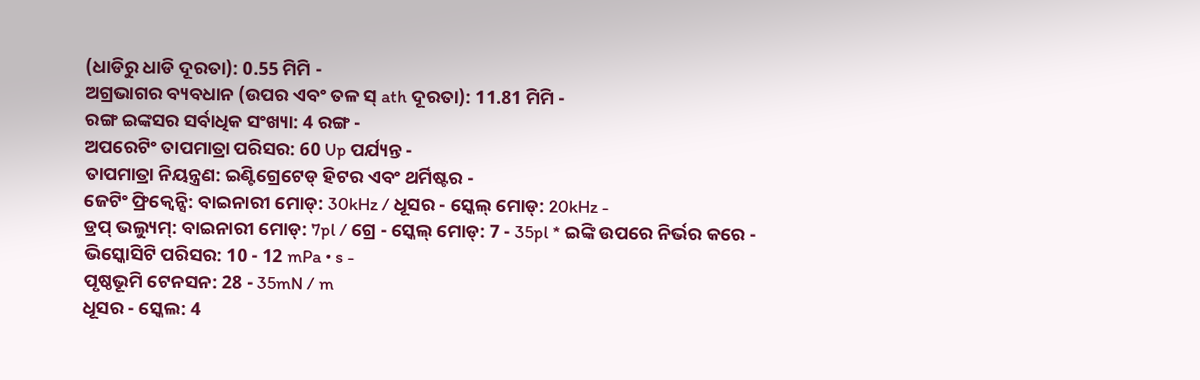(ଧାଡିରୁ ଧାଡି ଦୂରତା): 0.55 ମିମି -
ଅଗ୍ରଭାଗର ବ୍ୟବଧାନ (ଉପର ଏବଂ ତଳ ସ୍ ath ଦୂରତା): 11.81 ମିମି -
ରଙ୍ଗ ଇଙ୍କସର ସର୍ବାଧିକ ସଂଖ୍ୟା: 4 ରଙ୍ଗ -
ଅପରେଟିଂ ତାପମାତ୍ରା ପରିସର: 60 Up ପର୍ଯ୍ୟନ୍ତ -
ତାପମାତ୍ରା ନିୟନ୍ତ୍ରଣ: ଇଣ୍ଟିଗ୍ରେଟେଡ୍ ହିଟର ଏବଂ ଥର୍ମିଷ୍ଟର -
ଜେଟିଂ ଫ୍ରିକ୍ୱେନ୍ସି: ବାଇନାରୀ ମୋଡ୍: 30kHz / ଧୂସର - ସ୍କେଲ୍ ମୋଡ୍: 20kHz -
ଡ୍ରପ୍ ଭଲ୍ୟୁମ୍: ବାଇନାରୀ ମୋଡ୍: 7pl / ଗ୍ରେ - ସ୍କେଲ୍ ମୋଡ୍: 7 - 35pl * ଇଙ୍କି ଉପରେ ନିର୍ଭର କରେ -
ଭିସ୍କୋସିଟି ପରିସର: 10 - 12 mPa • s -
ପୃଷ୍ଠଭୂମି ଟେନସନ: 28 - 35mN / m
ଧୂସର - ସ୍କେଲ: 4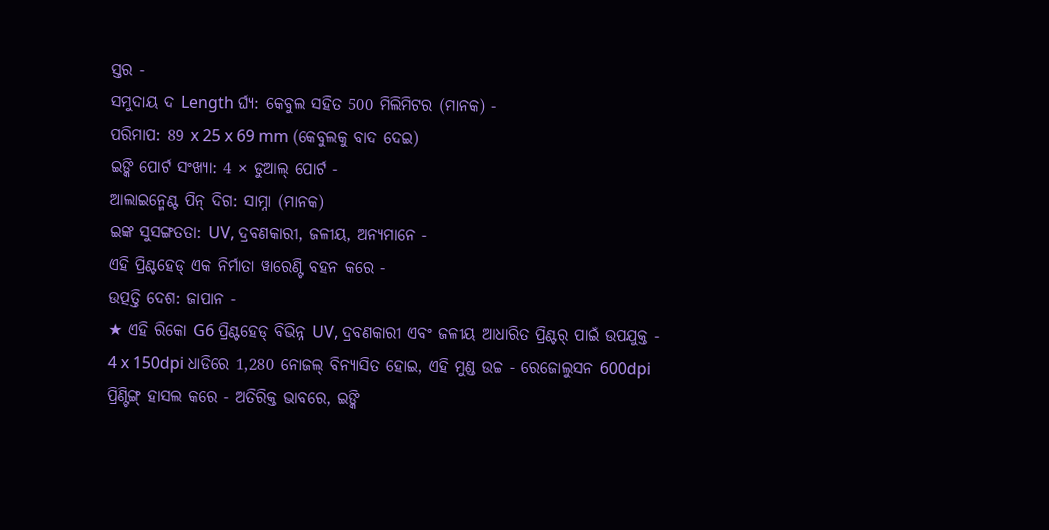ସ୍ତର -
ସମୁଦାୟ ଦ Length ର୍ଘ୍ୟ: କେବୁଲ ସହିତ 500 ମିଲିମିଟର (ମାନକ) -
ପରିମାପ: 89 x 25 x 69 mm (କେବୁଲକୁ ବାଦ ଦେଇ)
ଇଙ୍କି ପୋର୍ଟ ସଂଖ୍ୟା: 4 × ଡୁଆଲ୍ ପୋର୍ଟ -
ଆଲାଇନ୍ମେଣ୍ଟ ପିନ୍ ଦିଗ: ସାମ୍ନା (ମାନକ)
ଇଙ୍କ ସୁସଙ୍ଗତତା: UV, ଦ୍ରବଣକାରୀ, ଜଳୀୟ, ଅନ୍ୟମାନେ -
ଏହି ପ୍ରିଣ୍ଟହେଡ୍ ଏକ ନିର୍ମାତା ୱାରେଣ୍ଟି ବହନ କରେ -
ଉତ୍ପତ୍ତି ଦେଶ: ଜାପାନ -
★ ଏହି ରିକୋ G6 ପ୍ରିଣ୍ଟହେଡ୍ ବିଭିନ୍ନ UV, ଦ୍ରବଣକାରୀ ଏବଂ ଜଳୀୟ ଆଧାରିତ ପ୍ରିଣ୍ଟର୍ ପାଇଁ ଉପଯୁକ୍ତ -
4 x 150dpi ଧାଡିରେ 1,280 ନୋଜଲ୍ ବିନ୍ୟାସିତ ହୋଇ, ଏହି ମୁଣ୍ଡ ଉଚ୍ଚ - ରେଜୋଲୁସନ 600dpi ପ୍ରିଣ୍ଟିଙ୍ଗ୍ ହାସଲ କରେ - ଅତିରିକ୍ତ ଭାବରେ, ଇଙ୍କି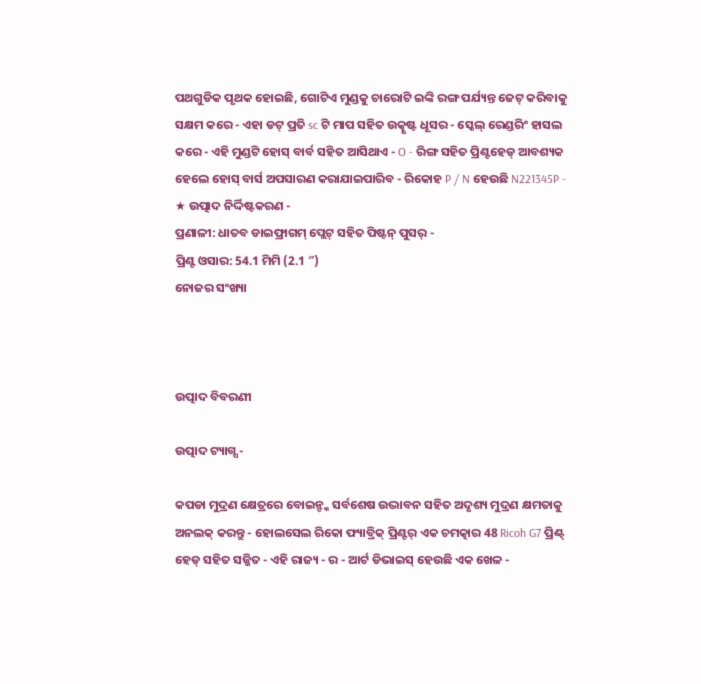ପଥଗୁଡିକ ପୃଥକ ହୋଇଛି, ଗୋଟିଏ ମୁଣ୍ଡକୁ ଚାରୋଟି ଇଙ୍କି ରଙ୍ଗ ପର୍ଯ୍ୟନ୍ତ ଜେଟ୍ କରିବାକୁ ସକ୍ଷମ କରେ - ଏହା ଡଟ୍ ପ୍ରତି sc ଟି ମାପ ସହିତ ଉତ୍କୃଷ୍ଟ ଧୂସର - ସ୍କେଲ୍ ରେଣ୍ଡରିଂ ହାସଲ କରେ - ଏହି ମୁଣ୍ଡଟି ହୋସ୍ ବାର୍ବ ସହିତ ଆସିଥାଏ - O - ରିଙ୍ଗ ସହିତ ପ୍ରିଣ୍ଟହେଡ୍ ଆବଶ୍ୟକ ହେଲେ ହୋସ୍ ବାର୍ସ ଅପସାରଣ କରାଯାଇପାରିବ - ରିକୋହ P / N ହେଉଛି N221345P -
★ ଉତ୍ପାଦ ନିର୍ଦ୍ଦିଷ୍ଟକରଣ -
ପ୍ରଣାଳୀ: ଧାତବ ଡାଇଫ୍ରାଗମ୍ ପ୍ଲେଟ୍ ସହିତ ପିଷ୍ଟନ୍ ପୁସର୍ -
ପ୍ରିଣ୍ଟ ଓସାର: 54.1 ମିମି (2.1 ″)
ନୋଜର ସଂଖ୍ୟା



ଉତ୍ପାଦ ବିବରଣୀ

ଉତ୍ପାଦ ଟ୍ୟାଗ୍ସ -

କପଡା ମୁଦ୍ରଣ କ୍ଷେତ୍ରରେ ବୋଇନ୍ଙ୍କ ସର୍ବଶେଷ ଉଦ୍ଭାବନ ସହିତ ଅଦୃଶ୍ୟ ମୁଦ୍ରଣ କ୍ଷମତାକୁ ଅନଲକ୍ କରନ୍ତୁ - ହୋଲସେଲ ରିକୋ ଫ୍ୟାବ୍ରିକ୍ ପ୍ରିଣ୍ଟର୍ ଏକ ଚମତ୍କାର 48 Ricoh G7 ପ୍ରିଣ୍ଟ୍ ହେଡ୍ ସହିତ ସଜ୍ଜିତ - ଏହି ରାଜ୍ୟ - ର - ଆର୍ଟ ଡିଭାଇସ୍ ହେଉଛି ଏକ ଖେଳ -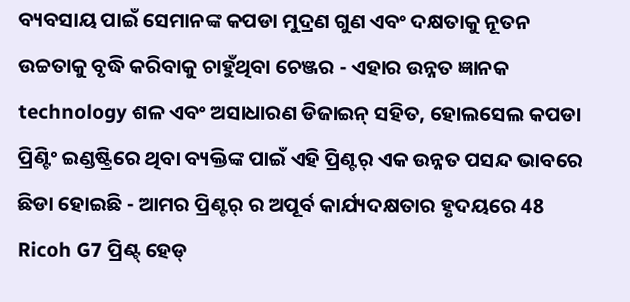ବ୍ୟବସାୟ ପାଇଁ ସେମାନଙ୍କ କପଡା ମୁଦ୍ରଣ ଗୁଣ ଏବଂ ଦକ୍ଷତାକୁ ନୂତନ ଉଚ୍ଚତାକୁ ବୃଦ୍ଧି କରିବାକୁ ଚାହୁଁଥିବା ଚେଞ୍ଜର - ଏହାର ଉନ୍ନତ ଜ୍ଞାନକ technology ଶଳ ଏବଂ ଅସାଧାରଣ ଡିଜାଇନ୍ ସହିତ, ହୋଲସେଲ କପଡା ପ୍ରିଣ୍ଟିଂ ଇଣ୍ଡଷ୍ଟ୍ରିରେ ଥିବା ବ୍ୟକ୍ତିଙ୍କ ପାଇଁ ଏହି ପ୍ରିଣ୍ଟର୍ ଏକ ଉନ୍ନତ ପସନ୍ଦ ଭାବରେ ଛିଡା ହୋଇଛି - ଆମର ପ୍ରିଣ୍ଟର୍ ର ଅପୂର୍ବ କାର୍ଯ୍ୟଦକ୍ଷତାର ହୃଦୟରେ 48 Ricoh G7 ପ୍ରିଣ୍ଟ୍ ହେଡ୍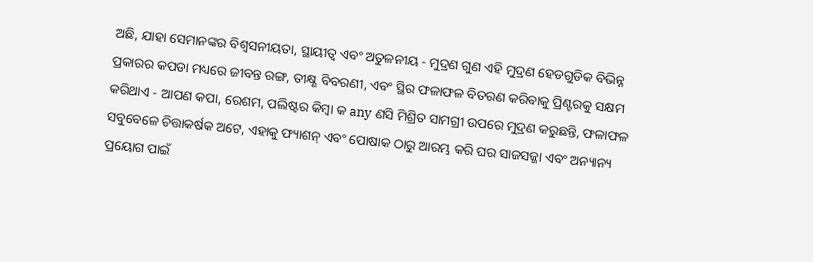ଅଛି, ଯାହା ସେମାନଙ୍କର ବିଶ୍ୱସନୀୟତା, ସ୍ଥାୟୀତ୍ୱ ଏବଂ ଅତୁଳନୀୟ - ମୁଦ୍ରଣ ଗୁଣ ଏହି ମୁଦ୍ରଣ ହେଡଗୁଡିକ ବିଭିନ୍ନ ପ୍ରକାରର କପଡା ମଧ୍ୟରେ ଜୀବନ୍ତ ରଙ୍ଗ, ତୀକ୍ଷ୍ଣ ବିବରଣୀ, ଏବଂ ସ୍ଥିର ଫଳାଫଳ ବିତରଣ କରିବାକୁ ପ୍ରିଣ୍ଟରକୁ ସକ୍ଷମ କରିଥାଏ - ଆପଣ କପା, ରେଶମ, ପଲିଷ୍ଟର କିମ୍ବା କ any ଣସି ମିଶ୍ରିତ ସାମଗ୍ରୀ ଉପରେ ମୁଦ୍ରଣ କରୁଛନ୍ତି, ଫଳାଫଳ ସବୁବେଳେ ଚିତ୍ତାକର୍ଷକ ଅଟେ, ଏହାକୁ ଫ୍ୟାଶନ୍ ଏବଂ ପୋଷାକ ଠାରୁ ଆରମ୍ଭ କରି ଘର ସାଜସଜ୍ଜା ଏବଂ ଅନ୍ୟାନ୍ୟ ପ୍ରୟୋଗ ପାଇଁ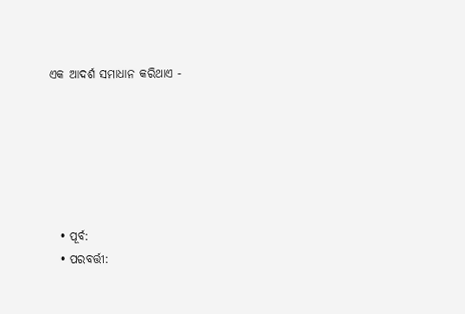ଏକ ଆଦର୍ଶ ସମାଧାନ କରିଥାଏ -






  • ପୂର୍ବ:
  • ପରବର୍ତ୍ତୀ: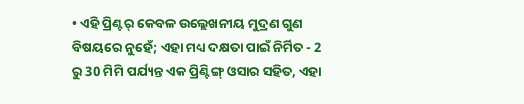• ଏହି ପ୍ରିଣ୍ଟର୍ କେବଳ ଉଲ୍ଲେଖନୀୟ ମୁଦ୍ରଣ ଗୁଣ ବିଷୟରେ ନୁହେଁ; ଏହା ମଧ୍ୟ ଦକ୍ଷତା ପାଇଁ ନିର୍ମିତ - 2 ରୁ 30 ମିମି ପର୍ଯ୍ୟନ୍ତ ଏକ ପ୍ରିଣ୍ଟିଙ୍ଗ୍ ଓସାର ସହିତ, ଏହା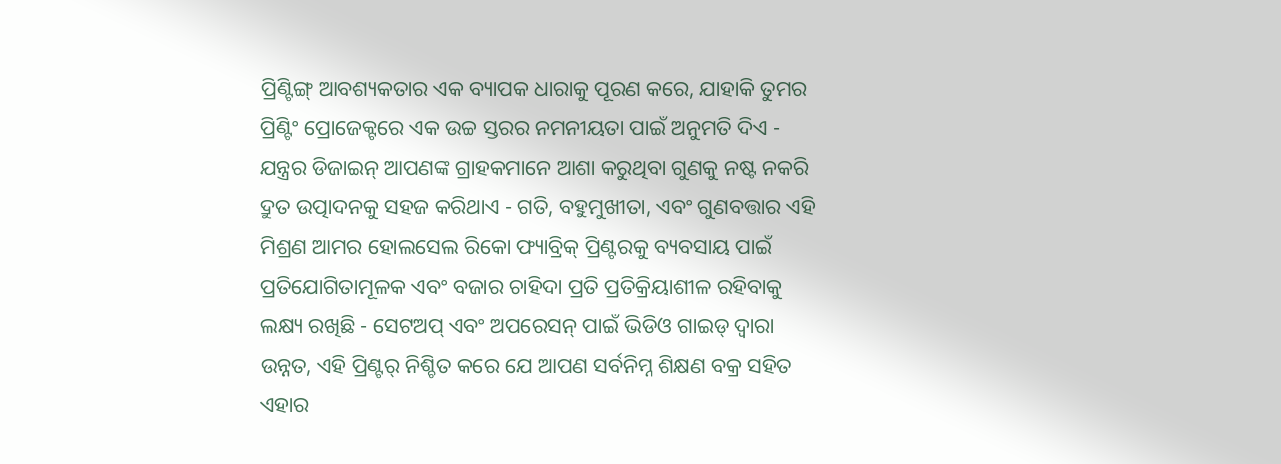ପ୍ରିଣ୍ଟିଙ୍ଗ୍ ଆବଶ୍ୟକତାର ଏକ ବ୍ୟାପକ ଧାରାକୁ ପୂରଣ କରେ, ଯାହାକି ତୁମର ପ୍ରିଣ୍ଟିଂ ପ୍ରୋଜେକ୍ଟରେ ଏକ ଉଚ୍ଚ ସ୍ତରର ନମନୀୟତା ପାଇଁ ଅନୁମତି ଦିଏ - ଯନ୍ତ୍ରର ଡିଜାଇନ୍ ଆପଣଙ୍କ ଗ୍ରାହକମାନେ ଆଶା କରୁଥିବା ଗୁଣକୁ ନଷ୍ଟ ନକରି ଦ୍ରୁତ ଉତ୍ପାଦନକୁ ସହଜ କରିଥାଏ - ଗତି, ବହୁମୁଖୀତା, ଏବଂ ଗୁଣବତ୍ତାର ଏହି ମିଶ୍ରଣ ଆମର ହୋଲସେଲ ରିକୋ ଫ୍ୟାବ୍ରିକ୍ ପ୍ରିଣ୍ଟରକୁ ବ୍ୟବସାୟ ପାଇଁ ପ୍ରତିଯୋଗିତାମୂଳକ ଏବଂ ବଜାର ଚାହିଦା ପ୍ରତି ପ୍ରତିକ୍ରିୟାଶୀଳ ରହିବାକୁ ଲକ୍ଷ୍ୟ ରଖିଛି - ସେଟଅପ୍ ଏବଂ ଅପରେସନ୍ ପାଇଁ ଭିଡିଓ ଗାଇଡ୍ ଦ୍ୱାରା ଉନ୍ନତ, ଏହି ପ୍ରିଣ୍ଟର୍ ନିଶ୍ଚିତ କରେ ଯେ ଆପଣ ସର୍ବନିମ୍ନ ଶିକ୍ଷଣ ବକ୍ର ସହିତ ଏହାର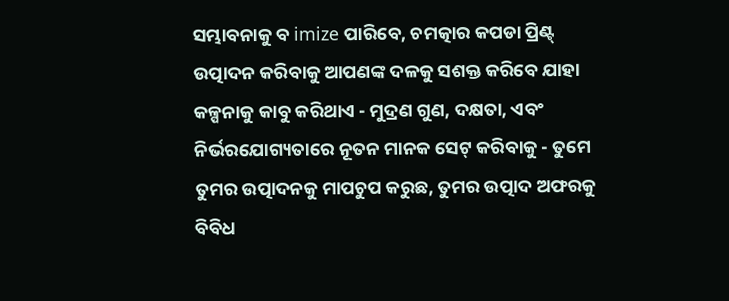ସମ୍ଭାବନାକୁ ବ imize ପାରିବେ, ଚମତ୍କାର କପଡା ପ୍ରିଣ୍ଟ୍ ଉତ୍ପାଦନ କରିବାକୁ ଆପଣଙ୍କ ଦଳକୁ ସଶକ୍ତ କରିବେ ଯାହା କଳ୍ପନାକୁ କାବୁ କରିଥାଏ - ମୁଦ୍ରଣ ଗୁଣ, ଦକ୍ଷତା, ଏବଂ ନିର୍ଭରଯୋଗ୍ୟତାରେ ନୂତନ ମାନକ ସେଟ୍ କରିବାକୁ - ତୁମେ ତୁମର ଉତ୍ପାଦନକୁ ମାପଚୁପ କରୁଛ, ତୁମର ଉତ୍ପାଦ ଅଫରକୁ ବିବିଧ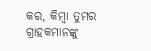କର, କିମ୍ବା ତୁମର ଗ୍ରାହକମାନଙ୍କୁ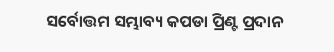ସର୍ବୋତ୍ତମ ସମ୍ଭାବ୍ୟ କପଡା ପ୍ରିଣ୍ଟ ପ୍ରଦାନ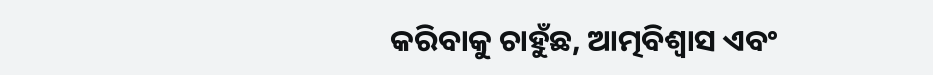କରିବାକୁ ଚାହୁଁଛ, ଆତ୍ମବିଶ୍ୱାସ ଏବଂ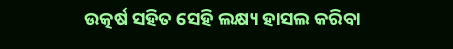ଉତ୍କର୍ଷ ସହିତ ସେହି ଲକ୍ଷ୍ୟ ହାସଲ କରିବା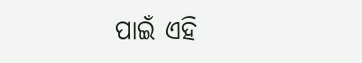ପାଇଁ ଏହି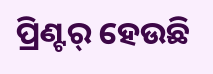ପ୍ରିଣ୍ଟର୍ ହେଉଛି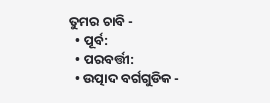ତୁମର ଚାବି -
  • ପୂର୍ବ:
  • ପରବର୍ତ୍ତୀ:
  • ଉତ୍ପାଦ ବର୍ଗଗୁଡିକ -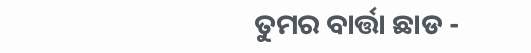ତୁମର ବାର୍ତ୍ତା ଛାଡ -